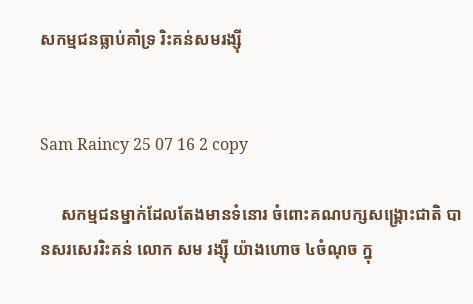សកម្មជនធ្លាប់គាំទ្រ រិះគន់សមរង្ស៊ី


Sam Raincy 25 07 16 2 copy

     សកម្មជនម្នាក់ដែលតែងមានទំនោរ ចំពោះគណបក្សសង្គ្រោះជាតិ បានសរសេររិះគន់ លោក សម រង្ស៊ី យ៉ាងហោច ៤ចំណុច ក្នុ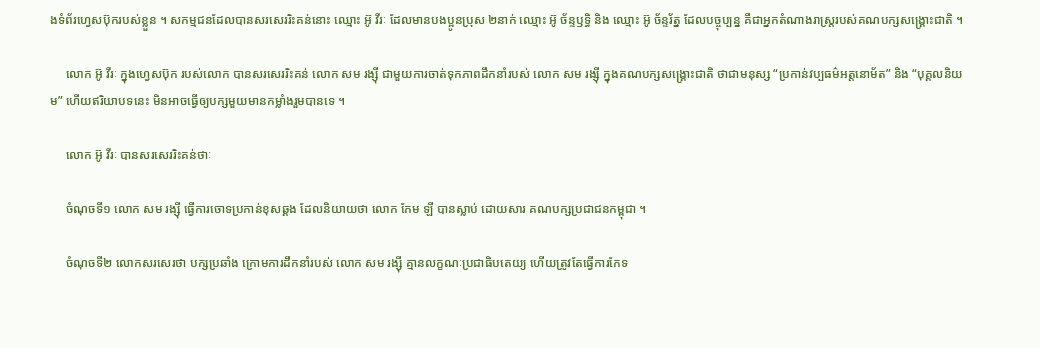ងទំព័រហ្វេសប៊ុករបស់ខ្លួន ។ សកម្មជនដែលបានសរសេររិះគន់នោះ ឈ្មោះ អ៊ូ វីរៈ ដែលមានបងប្អូនប្រុស ២នាក់ ឈ្មោះ អ៊ូ ច័ន្ទឫទ្ធិ និង ឈ្មោះ អ៊ូ ច័ន្ទរ័ត្ន ដែលបច្ចុប្បន្ន គឺជាអ្នកតំណាងរាស្ត្ររបស់គណបក្សសង្គ្រោះជាតិ ។

     លោក អ៊ូ វីរៈ ក្នុងហ្វេសប៊ុក របស់លោក បានសរសេររិះគន់ លោក សម រង្ស៊ី ជាមួយការចាត់ទុកភាពដឹកនាំរបស់ លោក សម រង្ស៊ី ក្នុងគណបក្សសង្គ្រោះជាតិ ថាជាមនុស្ស “ប្រកាន់វប្បធម៌អត្តនោម័ត” និង “បុគ្គលនិយម” ហើយឥរិយាបទនេះ មិនអាចធ្វើឲ្យបក្សមួយមានកម្លាំងរួមបានទេ ។

     លោក អ៊ូ វីរៈ បានសរសេររិះគន់ថាៈ

     ចំណុចទី១ លោក សម រង្ស៊ី ធ្វើការចោទប្រកាន់ខុសឆ្គង ដែលនិយាយថា លោក កែម ឡី បានស្លាប់ ដោយសារ គណបក្សប្រជាជនកម្ពុជា ។

     ចំណុចទី២ លោកសរសេរថា បក្សប្រឆាំង ក្រោមការដឹកនាំរបស់ លោក សម រង្ស៊ី គ្មានលក្ខណៈប្រជាធិបតេយ្យ ហើយត្រូវតែធ្វើការកែទ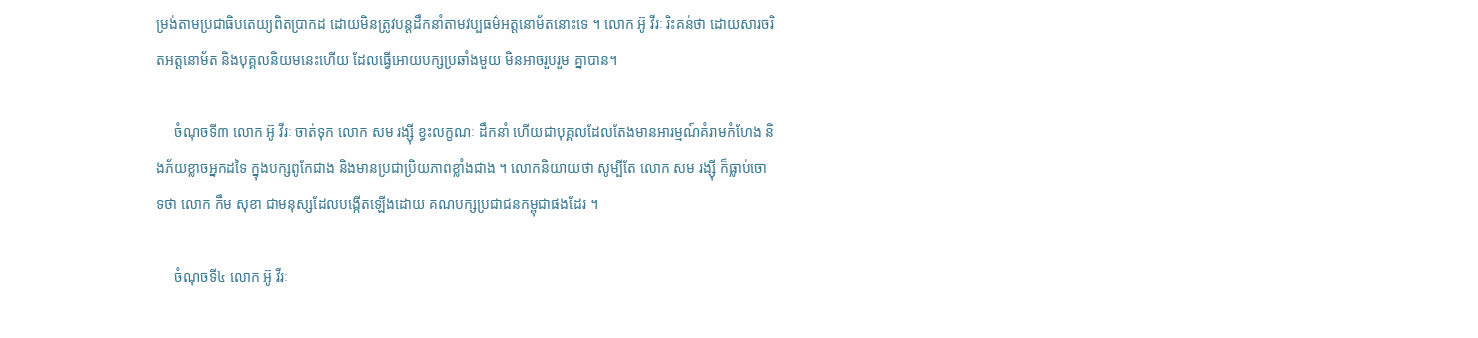ម្រង់តាមប្រជាធិបតេយ្យពិតប្រាកដ ដោយមិនត្រូវបន្តដឹកនាំតាមវប្បធម៌អត្តនោម័តនោះទេ ។ លោក អ៊ូ វីរៈ រិះគន់ថា ដោយសារចរិតអត្តនោម័ត និងបុគ្គលនិយមនេះហើយ ដែលធ្វើអោយបក្សប្រឆាំងមួយ មិនអាចរួបរួម គ្នាបាន។

     ចំណុចទី៣ លោក អ៊ូ វីរៈ ចាត់ទុក លោក សម រង្ស៊ី ខ្វះលក្ខណៈ ដឹកនាំ ហើយជាបុគ្គលដែលតែងមានអារម្មណ៍គំរាមកំហែង និងភ័យខ្លាចអ្នកដទៃ ក្នុងបក្សពូកែជាង និងមានប្រជាប្រិយភាពខ្លាំងជាង ។ លោកនិយាយថា សូម្បីតែ លោក សម រង្ស៊ី ក៏ធ្លាប់ចោទថា លោក កឹម សុខា ជាមនុស្សដែលបង្កើតឡើងដោយ គណបក្សប្រជាជនកម្ពុជាផងដែរ ។

     ចំណុចទី៤ លោក អ៊ូ វីរៈ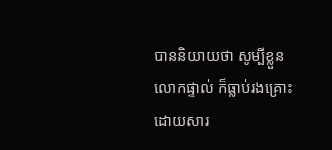បាននិយាយថា សូម្បីខ្លួនលោកផ្ទាល់ ក៏ធ្លាប់រងគ្រោះ ដោយសារ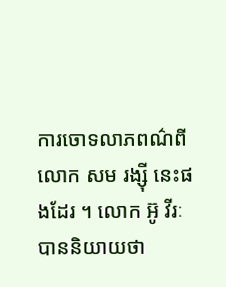ការចោទលាភពណ៌ពី លោក សម រង្ស៊ី នេះផងដែរ ។ លោក អ៊ូ វីរៈ បាននិយាយថា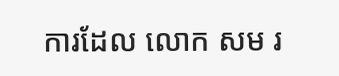ការដែល លោក សម រ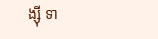ង្ស៊ី ទា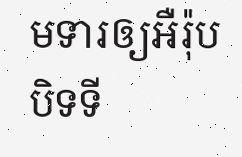មទារឲ្យអឺរ៉ុបបិទទី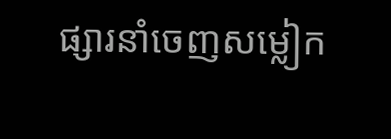ផ្សារនាំចេញសម្លៀក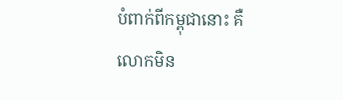បំពាក់ពីកម្ពុជានោះ គឺលោកមិន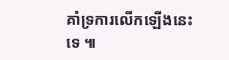គាំទ្រការលើកឡើងនេះទេ ៕